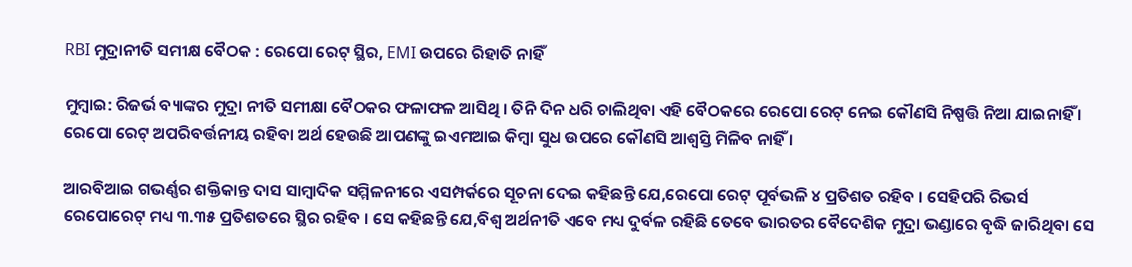RBI ମୁଦ୍ରାନୀତି ସମୀକ୍ଷ ବୈଠକ : ରେପୋ ରେଟ୍ ସ୍ଥିର, EMI ଉପରେ ରିହାତି ନାହିଁ

ମୁମ୍ବାଇ: ରିଜର୍ଭ ବ୍ୟାଙ୍କର ମୁଦ୍ରା ନୀତି ସମୀକ୍ଷା ବୈଠକର ଫଳାଫଳ ଆସିଥି । ତିନି ଦିନ ଧରି ଚାଲିଥିବା ଏହି ବୈଠକରେ ରେପୋ ରେଟ୍ ନେଇ କୌଣସି ନିଷ୍ପତ୍ତି ନିଆ ଯାଇନାହିଁ । ରେପୋ ରେଟ୍ ଅପରିବର୍ତ୍ତନୀୟ ରହିବା ଅର୍ଥ ହେଉଛି ଆପଣଙ୍କୁ ଇଏମଆଇ କିମ୍ବା ସୁଧ ଉପରେ କୌଣସି ଆଶ୍ୱସ୍ତି ମିଳିବ ନାହିଁ ।

ଆରବିଆଇ ଗଭର୍ଣ୍ଣର ଶକ୍ତିକାନ୍ତ ଦାସ ସାମ୍ବାଦିକ ସମ୍ମିଳନୀରେ ଏସମ୍ପର୍କରେ ସୂଚନା ଦେଇ କହିଛନ୍ତି ଯେ,ରେପୋ ରେଟ୍ ପୂର୍ବଭଳି ୪ ପ୍ରତିଶତ ରହିବ । ସେହିପରି ରିଭର୍ସ ରେପୋରେଟ୍ ମଧ୍ୟ ୩.୩୫ ପ୍ରତିଶତରେ ସ୍ଥିର ରହିବ । ସେ କହିଛନ୍ତି ଯେ,ବିଶ୍ୱ ଅର୍ଥନୀତି ଏବେ ମଧ୍ୟ ଦୁର୍ବଳ ରହିଛି ତେବେ ଭାରତର ବୈଦେଶିକ ମୁଦ୍ରା ଭଣ୍ଡାରେ ବୃଦ୍ଧି ଜାରିଥିବା ସେ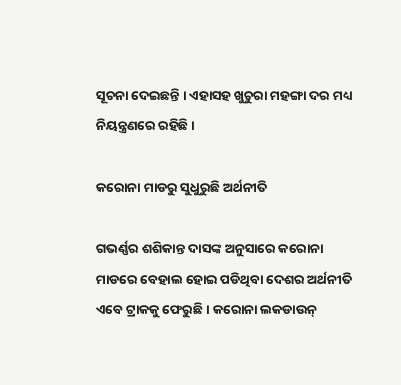ସୂଚନା ଦେଇଛନ୍ତି । ଏହାସହ ଖୁଚୁରା ମହଙ୍ଗା ଦର ମଧ୍ୟ ନିୟନ୍ତ୍ରଣରେ ରହିଛି ।

କରୋନା ମାଡରୁ ସୁଧୁରୁଛି ଅର୍ଥନୀତି

ଗଭର୍ଣ୍ଣର ଶଶିକାନ୍ତ ଦାସଙ୍କ ଅନୁସାରେ କରୋନା ମାଡରେ ବେହାଲ ହୋଇ ପଡିଥିବା ଦେଶର ଅର୍ଥନୀତି ଏବେ ଟ୍ରାକକୁ ଫେରୁଛି । କରୋନା ଲକଡାଉନ୍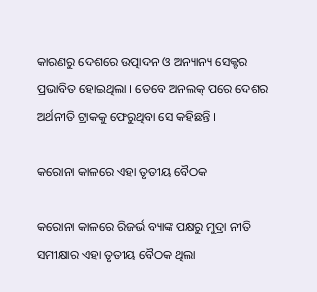କାରଣରୁ ଦେଶରେ ଉତ୍ପାଦନ ଓ ଅନ୍ୟାନ୍ୟ ସେକ୍ଟର ପ୍ରଭାବିତ ହୋଇଥିଲା । ତେବେ ଅନଲକ୍ ପରେ ଦେଶର ଅର୍ଥନୀତି ଟ୍ରାକକୁ ଫେରୁଥିବା ସେ କହିଛନ୍ତି ।

କରୋନା କାଳରେ ଏହା ତୃତୀୟ ବୈଠକ

କରୋନା କାଳରେ ରିଜର୍ଭ ବ୍ୟାଙ୍କ ପକ୍ଷରୁ ମୁଦ୍ରା ନୀତି ସମୀକ୍ଷାର ଏହା ତୃତୀୟ ବୈଠକ ଥିଲା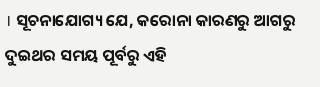। ସୂଚନାଯୋଗ୍ୟ ଯେ, କରୋନା କାରଣରୁ ଆଗରୁ ଦୁଇଥର ସମୟ ପୂର୍ବରୁ ଏହି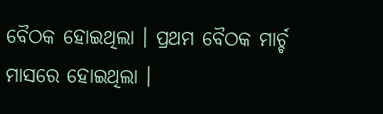ବୈଠକ ହୋଇଥିଲା । ପ୍ରଥମ ବୈଠକ ମାର୍ଚ୍ଚ ମାସରେ ହୋଇଥିଲା ।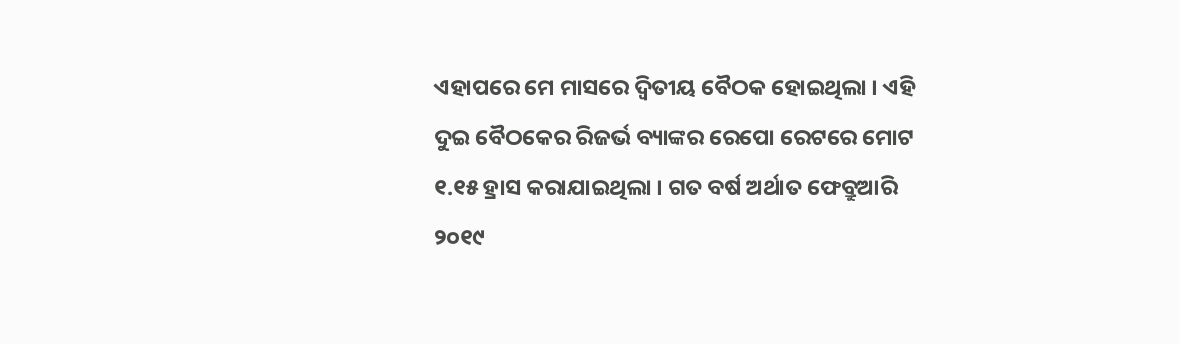ଏହାପରେ ମେ ମାସରେ ଦ୍ୱିତୀୟ ବୈଠକ ହୋଇଥିଲା । ଏହି ଦୁଇ ବୈଠକେର ରିଜର୍ଭ ବ୍ୟାଙ୍କର ରେପୋ ରେଟରେ ମୋଟ ୧.୧୫ ହ୍ରାସ କରାଯାଇଥିଲା । ଗତ ବର୍ଷ ଅର୍ଥାତ ଫେବ୍ରୁଆରି ୨୦୧୯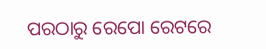ପରଠାରୁ ରେପୋ ରେଟରେ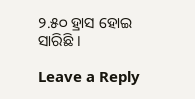୨.୫୦ ହ୍ରାସ ହୋଇ ସାରିଛି ।

Leave a Reply